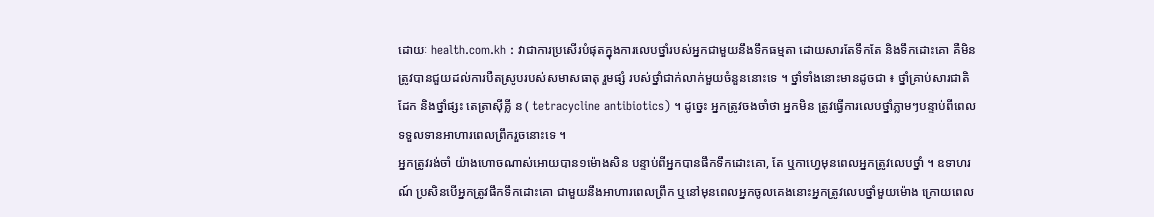ដោយៈ health.com.kh : វាជាការប្រសើរបំផុតក្នុងការលេបថ្នាំរបស់អ្នកជាមួយនឹងទឹកធម្មតា ដោយសារតែទឹកតែ និងទឹកដោះគោ គឺមិនត្រូវបានជួយដល់ការបឺតស្រូបរបស់សមាសធាតុ រួមផ្សំ របស់ថ្នាំជាក់លាក់មួយចំនួននោះទេ ។ ថ្នាំទាំងនោះមានដូចជា ៖ ថ្នាំគ្រាប់សារជាតិ ដែក និងថ្នាំផ្សះ តេត្រាស៊ីគ្លី ន ( tetracycline antibiotics) ។ ដូច្នេះ អ្នកត្រូវចងចាំថា អ្នកមិន ត្រូវធ្វើការលេបថ្នាំភ្លាមៗបន្ទាប់ពីពេលទទួលទានអាហារពេលព្រឹករួចនោះទេ ។
អ្នកត្រូវរង់ចាំ យ៉ាងហោចណាស់អោយបាន១ម៉ោងសិន បន្ទាប់ពីអ្នកបានផឹកទឹកដោះគោ, តែ ឬកាហ្វេមុនពេលអ្នកត្រូវលេបថ្នាំ ។ ឧទាហរណ៍ ប្រសិនបើអ្នកត្រូវផឹកទឹកដោះគោ ជាមួយនឹងអាហារពេលព្រឹក ឬនៅមុនពេលអ្នកចូលគេងនោះអ្នកត្រូវលេបថ្នាំមួយម៉ោង ក្រោយពេល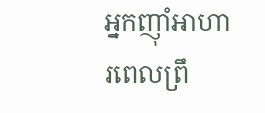អ្នកញ៉ាំអាហារពេលព្រឹ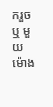ករួច ឬ មួយម៉ោង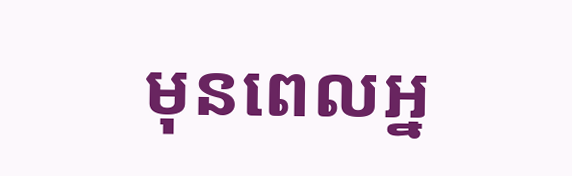មុនពេលអ្ន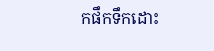កផឹកទឹកដោះ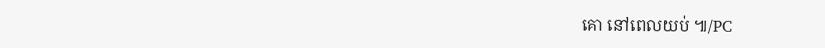គោ នៅពេលយប់ ៕/PC